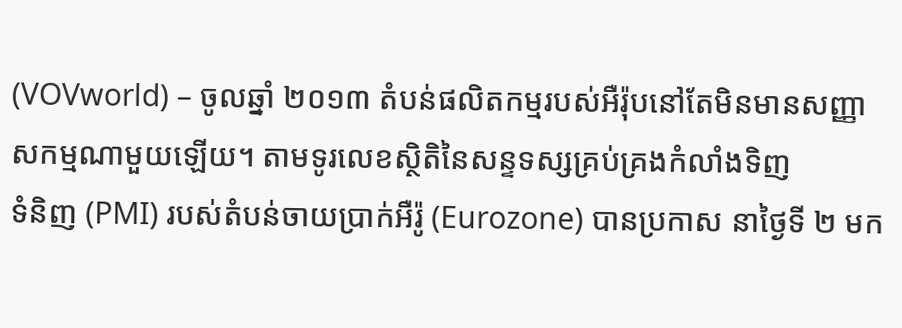(VOVworld) – ចូលឆ្នាំ ២០១៣ តំបន់ផលិតកម្មរបស់អឺរ៉ុបនៅតែមិនមានសញ្ញា សកម្មណាមួយឡើយ។ តាមទូរលេខស្ថិតិនៃសន្ទទស្សគ្រប់គ្រងកំលាំងទិញ
ទំនិញ (PMI) របស់តំបន់ចាយប្រាក់អឺរ៉ូ (Eurozone) បានប្រកាស នាថ្ងៃទី ២ មក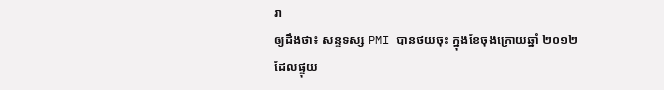រា
ឲ្យដឹងថា៖ សន្ទទស្ស PMI បានថយចុះ ក្នុងខែចុងក្រោយឆ្នាំ ២០១២ ដែលផ្ទុយ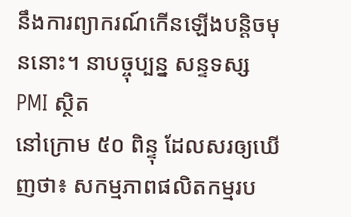នឹងការព្យាករណ៍កើនឡើងបន្តិចមុននោះ។ នាបច្ចុប្បន្ន សន្ទទស្ស PMI ស្ថិត
នៅក្រោម ៥០ ពិន្ទុ ដែលសរឲ្យឃើញថា៖ សកម្មភាពផលិតកម្មរប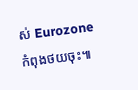ស់ Eurozone
កំពុងថយចុះ៕